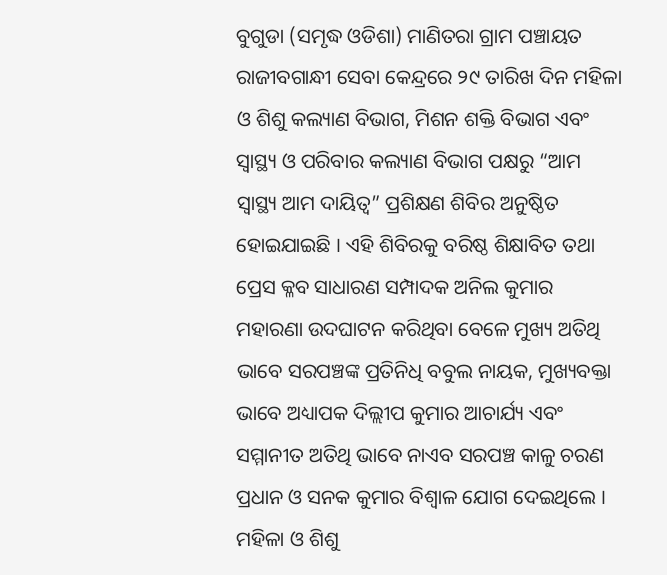ବୁଗୁଡା (ସମୃଦ୍ଧ ଓଡିଶା) ମାଣିତରା ଗ୍ରାମ ପଞ୍ଚାୟତ ରାଜୀବଗାନ୍ଧୀ ସେବା କେନ୍ଦ୍ରରେ ୨୯ ତାରିଖ ଦିନ ମହିଳା ଓ ଶିଶୁ କଲ୍ୟାଣ ବିଭାଗ, ମିଶନ ଶକ୍ତି ବିଭାଗ ଏବଂ ସ୍ୱାସ୍ଥ୍ୟ ଓ ପରିବାର କଲ୍ୟାଣ ବିଭାଗ ପକ୍ଷରୁ “ଆମ ସ୍ୱାସ୍ଥ୍ୟ ଆମ ଦାୟିତ୍ୱ” ପ୍ରଶିକ୍ଷଣ ଶିବିର ଅନୁଷ୍ଠିତ ହୋଇଯାଇଛି । ଏହି ଶିବିରକୁ ବରିଷ୍ଠ ଶିକ୍ଷାବିତ ତଥା ପ୍ରେସ କ୍ଳବ ସାଧାରଣ ସମ୍ପାଦକ ଅନିଲ କୁମାର ମହାରଣା ଉଦଘାଟନ କରିଥିବା ବେଳେ ମୁଖ୍ୟ ଅତିଥି ଭାବେ ସରପଞ୍ଚଙ୍କ ପ୍ରତିନିଧି ବବୁଲ ନାୟକ, ମୁଖ୍ୟବକ୍ତା ଭାବେ ଅଧ୍ୟାପକ ଦିଲ୍ଲୀପ କୁମାର ଆଚାର୍ଯ୍ୟ ଏବଂ ସମ୍ମାନୀତ ଅତିଥି ଭାବେ ନାଏବ ସରପଞ୍ଚ କାଳୁ ଚରଣ ପ୍ରଧାନ ଓ ସନକ କୁମାର ବିଶ୍ବାଳ ଯୋଗ ଦେଇଥିଲେ । ମହିଳା ଓ ଶିଶୁ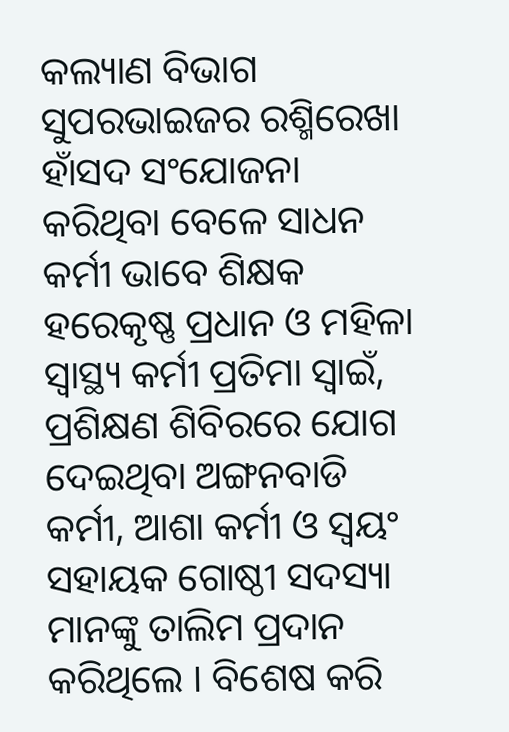କଲ୍ୟାଣ ବିଭାଗ ସୁପରଭାଇଜର ରଶ୍ମିରେଖା ହାଁସଦ ସଂଯୋଜନା କରିଥିବା ବେଳେ ସାଧନ କର୍ମୀ ଭାବେ ଶିକ୍ଷକ ହରେକୃଷ୍ଣ ପ୍ରଧାନ ଓ ମହିଳା ସ୍ୱାସ୍ଥ୍ୟ କର୍ମୀ ପ୍ରତିମା ସ୍ଵାଇଁ, ପ୍ରଶିକ୍ଷଣ ଶିବିରରେ ଯୋଗ ଦେଇଥିବା ଅଙ୍ଗନବାଡି କର୍ମୀ, ଆଶା କର୍ମୀ ଓ ସ୍ୱୟଂ ସହାୟକ ଗୋଷ୍ଠୀ ସଦସ୍ୟା ମାନଙ୍କୁ ତାଲିମ ପ୍ରଦାନ କରିଥିଲେ । ବିଶେଷ କରି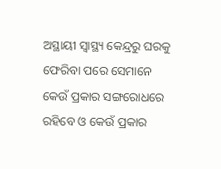ଅସ୍ଥାୟୀ ସ୍ୱାସ୍ଥ୍ୟ କେନ୍ଦ୍ରରୁ ଘରକୁ ଫେରିବା ପରେ ସେମାନେ କେଉଁ ପ୍ରକାର ସଙ୍ଗରୋଧରେ ରହିବେ ଓ କେଉଁ ପ୍ରକାର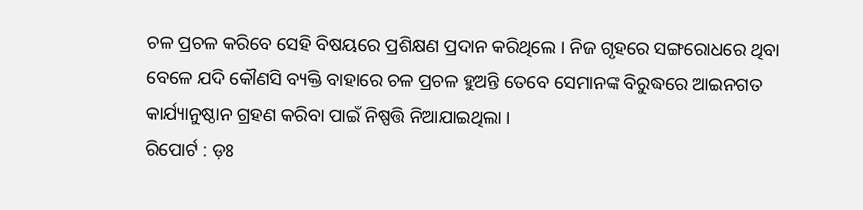ଚଳ ପ୍ରଚଳ କରିବେ ସେହି ବିଷୟରେ ପ୍ରଶିକ୍ଷଣ ପ୍ରଦାନ କରିଥିଲେ । ନିଜ ଗୃହରେ ସଙ୍ଗରୋଧରେ ଥିବା ବେଳେ ଯଦି କୌଣସି ବ୍ୟକ୍ତି ବାହାରେ ଚଳ ପ୍ରଚଳ ହୁଅନ୍ତି ତେବେ ସେମାନଙ୍କ ବିରୁଦ୍ଧରେ ଆଇନଗତ କାର୍ଯ୍ୟାନୁଷ୍ଠାନ ଗ୍ରହଣ କରିବା ପାଇଁ ନିଷ୍ପତ୍ତି ନିଆଯାଇଥିଲା ।
ରିପୋର୍ଟ : ଡ଼ଃ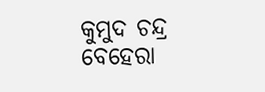କୁମୁଦ ଚନ୍ଦ୍ର ବେହେରା